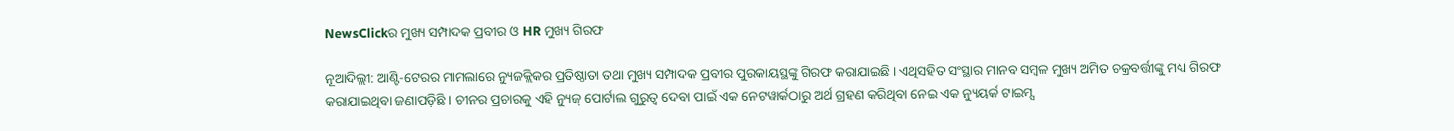NewsClickର ମୁଖ୍ୟ ସମ୍ପାଦକ ପ୍ରବୀର ଓ HR ମୁଖ୍ୟ ଗିରଫ

ନୂଆଦିଲ୍ଲୀ: ଆଣ୍ଟି-ଟେରର ମାମଲାରେ ନ୍ୟୁଜକ୍ଲିକର ପ୍ରତିଷ୍ଠାତା ତଥା ମୁଖ୍ୟ ସମ୍ପାଦକ ପ୍ରବୀର ପୁରକାୟସ୍ଥଙ୍କୁ ଗିରଫ କରାଯାଇଛି । ଏଥିସହିତ ସଂସ୍ଥାର ମାନବ ସମ୍ବଳ ମୁଖ୍ୟ ଅମିତ ଚକ୍ରବର୍ତ୍ତୀଙ୍କୁ ମଧ୍ୟ ଗିରଫ କରାଯାଇଥିବା ଜଣାପଡ଼ିଛି । ଚୀନର ପ୍ରଚାରକୁ ଏହି ନ୍ୟୁଜ୍ ପୋର୍ଟାଲ ଗୁରୁତ୍ୱ ଦେବା ପାଇଁ ଏକ ନେଟୱାର୍କଠାରୁ ଅର୍ଥ ଗ୍ରହଣ କରିଥିବା ନେଇ ଏକ ନ୍ୟୁୟର୍କ ଟାଇମ୍ସ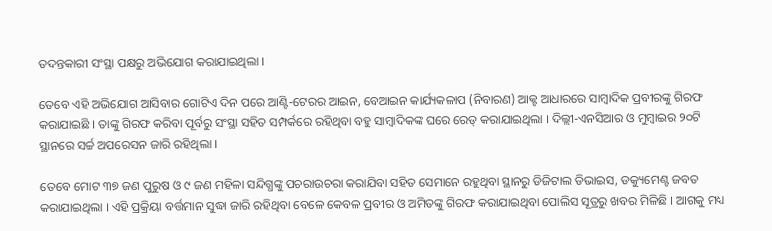ତଦନ୍ତକାରୀ ସଂସ୍ଥା ପକ୍ଷରୁ ଅଭିଯୋଗ କରାଯାଇଥିଲା ।

ତେବେ ଏହି ଅଭିଯୋଗ ଆସିବାର ଗୋଟିଏ ଦିନ ପରେ ଆଣ୍ଟି-ଟେରର ଆଇନ, ବେଆଇନ କାର୍ଯ୍ୟକଳାପ (ନିବାରଣ) ଆକ୍ଟ ଆଧାରରେ ସାମ୍ବାଦିକ ପ୍ରବୀରଙ୍କୁ ଗିରଫ କରାଯାଇଛି । ତାଙ୍କୁ ଗିରଫ କରିବା ପୂର୍ବରୁ ସଂସ୍ଥା ସହିତ ସମ୍ପର୍କରେ ରହିଥିବା ବହୁ ସାମ୍ବାଦିକଙ୍କ ଘରେ ରେଡ୍ କରାଯାଇଥିଲା । ଦିଲ୍ଲୀ-ଏନସିଆର ଓ ମୁମ୍ବାଇର ୨୦ଟି ସ୍ଥାନରେ ସର୍ଚ୍ଚ ଅପରେସନ ଜାରି ରହିଥିଲା ।

ତେବେ ମୋଟ ୩୭ ଜଣ ପୁରୁଷ ଓ ୯ ଜଣ ମହିଳା ସନ୍ଦିଗ୍ଧଙ୍କୁ ପଚରାଉଚରା କରାଯିବା ସହିତ ସେମାନେ ରହୁଥିବା ସ୍ଥାନରୁ ଡିଜିଟାଲ ଡିଭାଇସ, ଡକ୍ୟୁମେଣ୍ଟ ଜବତ କରାଯାଇଥିଲା । ଏହି ପ୍ରକ୍ରିୟା ବର୍ତ୍ତମାନ ସୁଦ୍ଧା ଜାରି ରହିଥିବା ବେଳେ କେବଳ ପ୍ରବୀର ଓ ଅମିତଙ୍କୁ ଗିରଫ କରାଯାଇଥିବା ପୋଲିସ ସୂତ୍ରରୁ ଖବର ମିଳିଛି । ଆଗକୁ ମଧ୍ୟ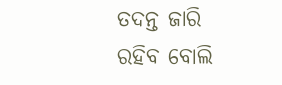ତଦନ୍ତ ଜାରି ରହିବ ବୋଲି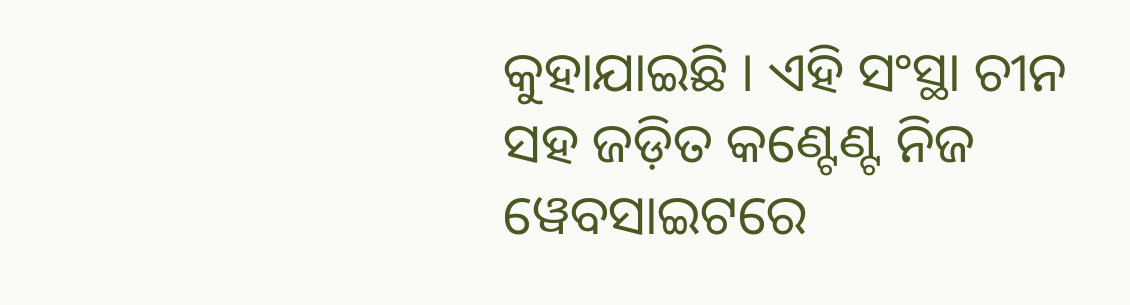କୁହାଯାଇଛି । ଏହି ସଂସ୍ଥା ଚୀନ ସହ ଜଡ଼ିତ କଣ୍ଟେଣ୍ଟ ନିଜ ୱେବସାଇଟରେ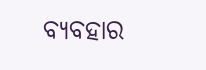ବ୍ୟବହାର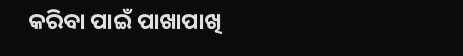କରିବା ପାଇଁ ପାଖାପାଖି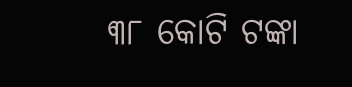୩୮ କୋଟି ଟଙ୍କା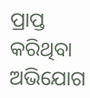ପ୍ରାପ୍ତ କରିଥିବା ଅଭିଯୋଗ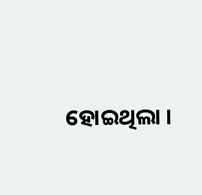ହୋଇଥିଲା ।